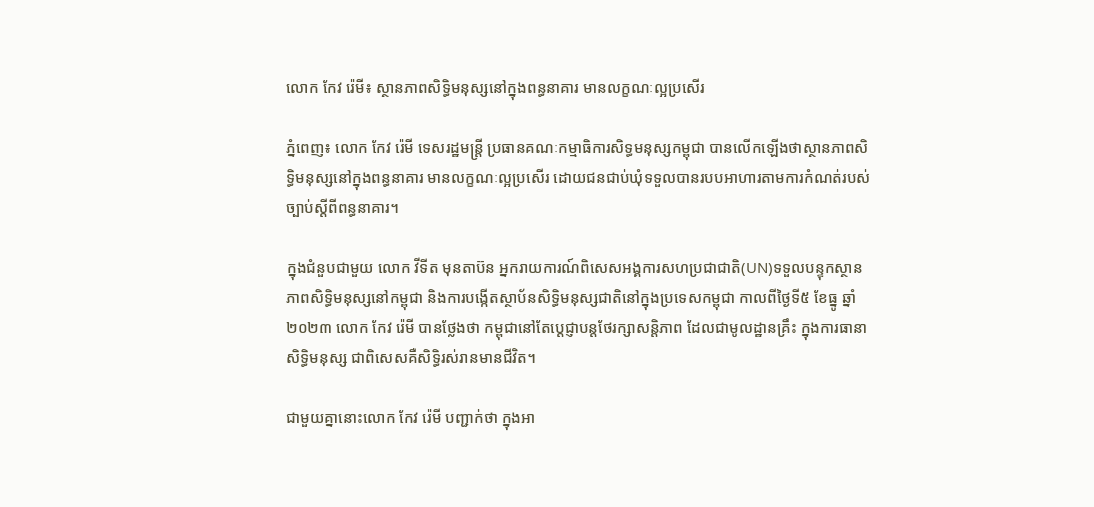លោក កែវ រ៉េមី៖ ស្ថានភាពសិទ្ធិមនុស្សនៅក្នុងពន្ធនាគារ មានលក្ខណៈល្អប្រសើរ

ភ្នំពេញ៖ លោក កែវ រ៉េមី ទេសរដ្ឋមន្រ្តី ប្រធានគណៈកម្មាធិការសិទ្ធមនុស្សកម្ពុជា បានលើកឡើងថាស្ថានភាពសិទ្ធិមនុស្សនៅក្នុងពន្ធនាគារ មានលក្ខណៈល្អប្រសើរ ដោយជនជាប់ឃុំទទួលបានរបបអាហារតាមការកំណត់របស់ច្បាប់ស្តីពីពន្ធនាគារ។

ក្នុងជំនួបជាមួយ លោក វីទីត មុនតាប៊ន អ្នករាយការណ៍ពិសេសអង្គការសហប្រជាជាតិ(UN)ទទួលបន្ទុកស្ថានភាពសិទ្ធិមនុស្សនៅកម្ពុជា និងការបង្កើតស្ថាប័នសិទ្ធិមនុស្សជាតិនៅក្នុងប្រទេសកម្ពុជា កាលពីថ្ងៃទី៥ ខែធ្នូ ឆ្នាំ២០២៣ លោក កែវ រ៉េមី បានថ្លែងថា កម្ពុជានៅតែប្ដេជ្ញាបន្តថែរក្សាសន្តិភាព ដែលជាមូលដ្ឋានគ្រឹះ ក្នុងការធានាសិទ្ធិមនុស្ស ជាពិសេសគឺសិទ្ធិរស់រានមានជីវិត។

ជាមួយគ្នានោះលោក កែវ រ៉េមី បញ្ជាក់ថា ក្នុងអា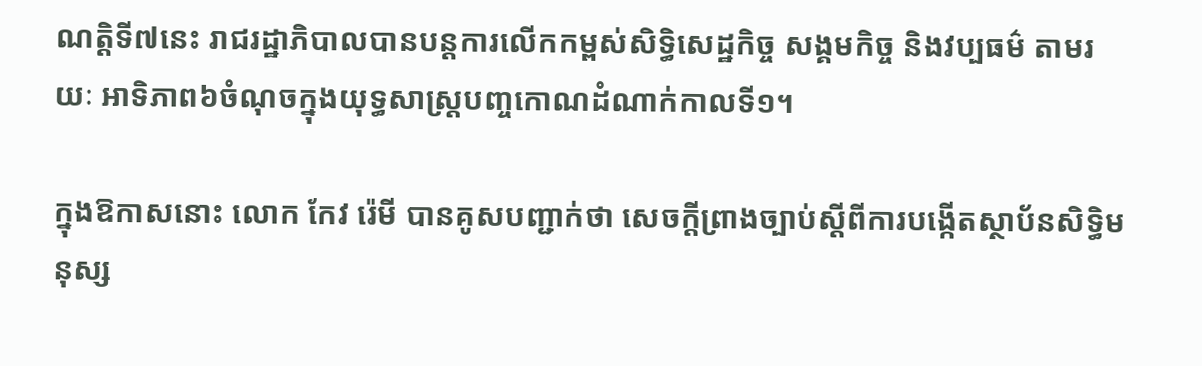ណត្តិទី៧នេះ រាជរដ្ឋាភិបាលបានបន្តការលើកកម្ពស់សិទ្ធិសេដ្ឋកិច្ច សង្គមកិច្ច និងវប្បធម៌ តាមរយៈ អាទិភាព៦ចំណុចក្នុងយុទ្ធសាស្ត្របញ្ចកោណដំណាក់កាលទី១។

ក្នុងឱកាសនោះ លោក កែវ រ៉េមី បានគូសបញ្ជាក់ថា សេចក្តីព្រាងច្បាប់ស្តីពីការបង្កើតស្ថាប័នសិទ្ធិមនុស្ស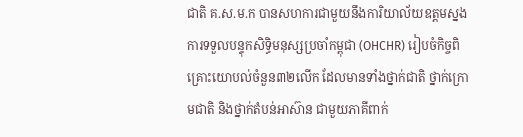ជាតិ គ.ស.ម.ក បានសហការជាមួយនឹងការិយាល័យឧត្តមស្នងការទទួលបន្ទុកសិទ្ធិមនុស្សប្រចាំកម្ពុជា (OHCHR) រៀបចំកិច្ចពិគ្រោះយោបល់ចំនួន៣២លើក ដែលមានទាំងថ្នាក់ជាតិ ថ្នាក់ក្រោមជាតិ និងថ្នាក់តំបន់អាស៊ាន ជាមួយភាគីពាក់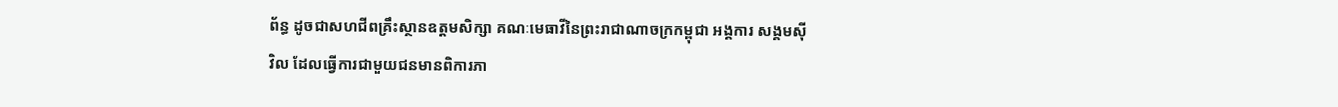ព័ន្ធ ដូចជាសហជីពគ្រឹះស្ថានឧត្តមសិក្សា គណៈមេធាវីនៃព្រះរាជាណាចក្រកម្ពុជា អង្គការ សង្គមស៊ីវិល ដែលធ្វើការជាមួយជនមានពិការភា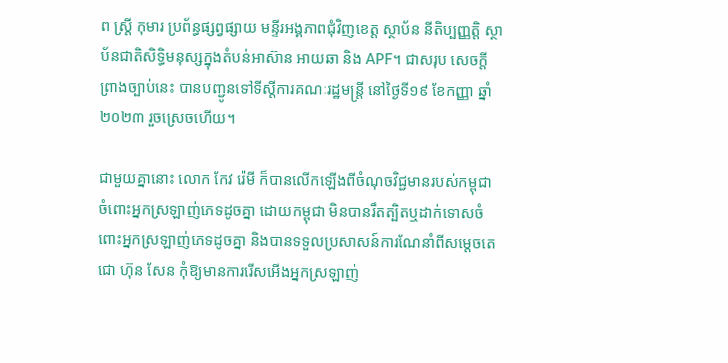ព ស្ត្រី កុមារ ប្រព័ន្ធផ្សព្វផ្សាយ មន្ទីរអង្គភាពជុំវិញខេត្ត ស្ថាប័ន នីតិប្បញ្ញត្តិ ស្ថាប័នជាតិសិទ្ធិមនុស្សក្នុងតំបន់អាស៊ាន អាយឆា និង APF។ ជាសរុប សេចក្តីព្រាងច្បាប់នេះ បានបញ្ជូនទៅទីស្ដីការគណៈរដ្ឋមន្ត្រី នៅថ្ងៃទី១៩ ខែកញ្ញា ឆ្នាំ២០២៣ រួចស្រេចហើយ។

ជាមួយគ្នានោះ លោក កែវ រ៉េមី ក៏បានលើកឡើងពីចំណុចវិជ្ជមានរបស់កម្ពុជា ចំពោះអ្នកស្រឡាញ់ភេទដូចគ្នា ដោយកម្ពុជា មិនបានរឹតត្បិតឬដាក់ទោសចំពោះអ្នកស្រឡាញ់ភេទដូចគ្នា និងបានទទួលប្រសាសន៍ការណែនាំពីសម្ដេចតេជោ ហ៊ុន សែន កុំឱ្យមានការរើសអើងអ្នកស្រឡាញ់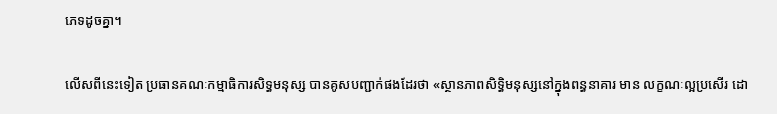ភេទដូចគ្នា។

លើសពីនេះទៀត ប្រធានគណៈកម្មាធិការសិទ្ធមនុស្ស បានគូសបញ្ជាក់ផងដែរថា «ស្ថានភាពសិទ្ធិមនុស្សនៅក្នុងពន្ធនាគារ មាន លក្ខណៈល្អប្រសើរ ដោ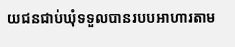យជនជាប់ឃុំទទួលបានរបបអាហារតាម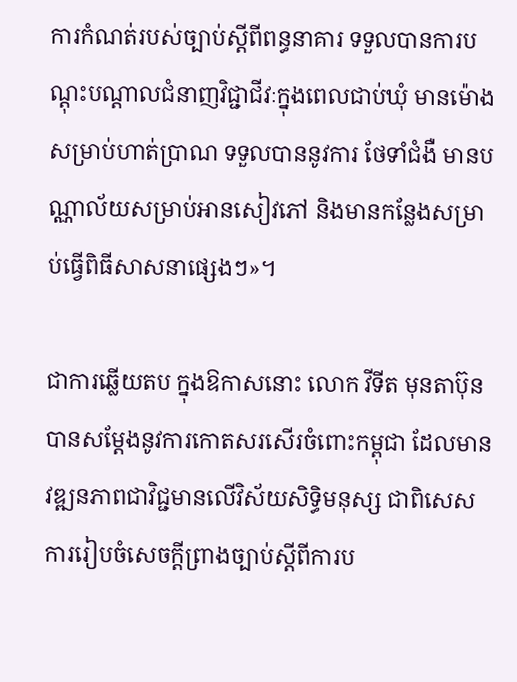ការកំណត់របស់ច្បាប់ស្តីពីពន្ធនាគារ ទទួលបានការបណ្តុះបណ្តាលជំនាញវិជ្ជាជីវៈក្នុងពេលជាប់ឃុំ មានម៉ោងសម្រាប់ហាត់ប្រាណ ទទួលបាននូវការ ថែទាំជំងឺ មានបណ្ណាល័យសម្រាប់អានសៀវភៅ និងមានកន្លែងសម្រាប់ធ្វើពិធីសាសនាផ្សេងៗ»។

ជាការឆ្លើយតប ក្នុងឱកាសនោះ លោក វីទីត មុនតាប៊ុន បានសម្តែងនូវការកោតសរសើរចំពោះកម្ពុជា ដែលមាន វឌ្ឍនភាពជាវិជ្ជមានលើវិស័យសិទ្ធិមនុស្ស ជាពិសេសការរៀបចំសេចក្តីព្រាងច្បាប់ស្តីពីការប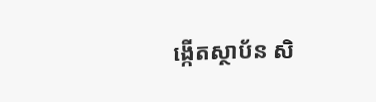ង្កើតស្ថាប័ន សិ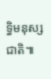ទ្ធិមនុស្សជាតិ៕